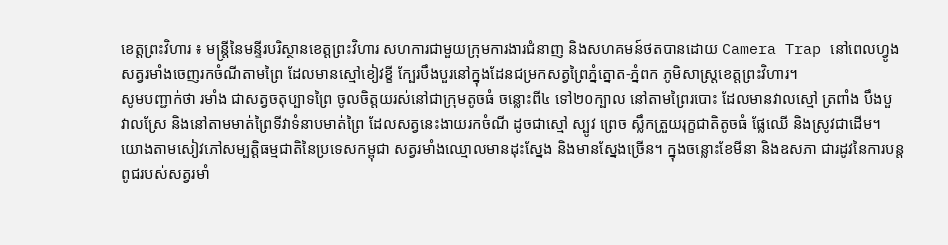ខេត្តព្រះវិហារ ៖ មន្រ្តីនៃមន្ទីរបរិស្ថានខេត្តព្រះវិហារ សហការជាមួយក្រុមការងារជំនាញ និងសហគមន៍ថតបានដោយ Camera Trap នៅពេលហ្វូងសត្វរមាំងចេញរកចំណីតាមព្រៃ ដែលមានស្មៅខៀវខ្ខី ក្បែរបឹងបួរនៅក្នុងដែនជម្រកសត្វព្រៃភ្នំត្នោត-ភ្នំពក ភូមិសាស្រ្តខេត្តព្រះវិហារ។
សូមបញ្ជាក់ថា រមាំង ជាសត្វចតុប្បាទព្រៃ ចូលចិត្តយរស់នៅជាក្រុមតូចធំ ចន្លោះពី៤ ទៅ២០ក្បាល នៅតាមព្រៃរបោះ ដែលមានវាលស្មៅ ត្រពាំង បឹងបួ វាលស្រែ និងនៅតាមមាត់ព្រៃទីវាទំនាបមាត់ព្រៃ ដែលសត្វនេះងាយរកចំណី ដូចជាស្មៅ ស្បូវ ព្រេច ស្លឹកត្រួយរុក្ខជាតិតូចធំ ផ្លែឈើ និងស្រូវជាដើម។ យោងតាមសៀវភៅសម្បត្តិធម្មជាតិនៃប្រទេសកម្ពុជា សត្វរមាំងឈ្មោលមានដុះស្នែង និងមានស្នែងច្រើន។ ក្នុងចន្លោះខែមីនា និងឧសភា ជារដូវនៃការបន្តពូជរបស់សត្វរមាំ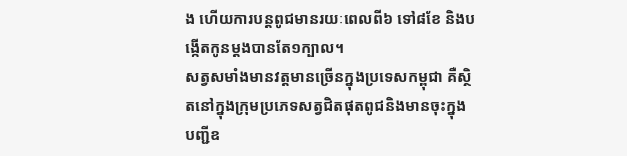ង ហើយការបន្តពូជមានរយៈពេលពី៦ ទៅ៨ខែ និងបង្កើតកូនម្តងបានតែ១ក្បាល។
សត្វសមាំងមានវត្តមានច្រើនក្នុងប្រទេសកម្ពុជា គឺស្ថិតនៅក្នុងក្រុមប្រភេទសត្វជិតផុតពូជនិងមានចុះក្នុងបញ្ជីឧ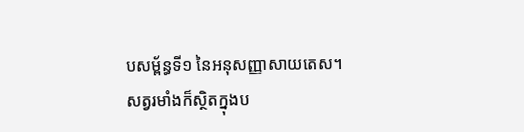បសម្ព័ន្ធទី១ នៃអនុសញ្ញាសាយតេស។ សត្វរមាំងក៏ស្ថិតក្នុងប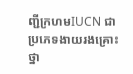ញ្ជីក្រហមIUCN ជាប្រភេទងាយរងគ្រោះថ្នា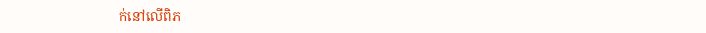ក់នៅលើពិភ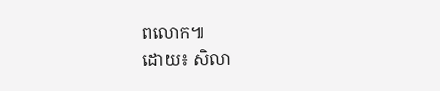ពលោក៕
ដោយ៖ សិលា